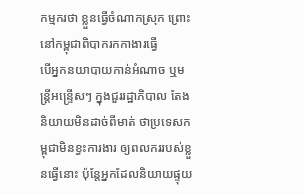កម្មករថា ខ្លួនធ្វើចំណាកស្រុក ព្រោះនៅកម្ពុជាពិបាករកកាងារធ្វើ
បើអ្នកនយាបាយកាន់អំណាច ឬមន្ត្រីអន្ទ្រើសៗ ក្នុងជួររដ្ឋាភិបាល តែងនិយាយមិនដាច់ពីមាត់ ថាប្រទេសកម្ពុជាមិនខ្វះការងារ ឲ្យពលកររបស់ខ្លួនធ្វើនោះ ប៉ុន្តែអ្នកដែលនិយាយផ្ទុយ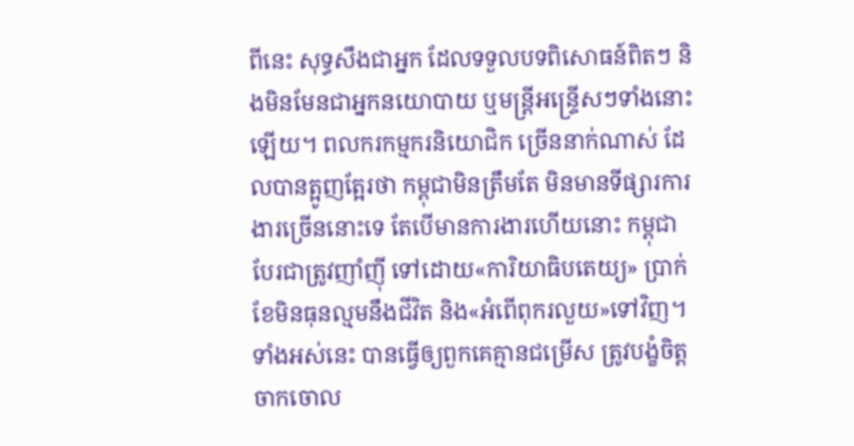ពីនេះ សុទ្ធសឹងជាអ្នក ដែលទទួលបទពិសោធន៍ពិតៗ និងមិនមែនជាអ្នកនយោបាយ ឬមន្ត្រីអន្ទ្រើសៗទាំងនោះឡើយ។ ពលករកម្មករនិយោជិក ច្រើននាក់ណាស់ ដែលបានត្អូញត្អែរថា កម្ពុជាមិនត្រឹមតែ មិនមានទីផ្សារការងារច្រើននោះទេ តែបើមានការងារហើយនោះ កម្ពុជាបែរជាត្រូវញាំញ៉ី ទៅដោយ«ការិយាធិបតេយ្យ» ប្រាក់ខែមិនធុនល្មមនឹងជីវិត និង«អំពើពុករលួយ»ទៅវិញ។ ទាំងអស់នេះ បានធ្វើឲ្យពួកគេគ្មានជម្រើស ត្រូវបង្ខំចិត្តចាកចោល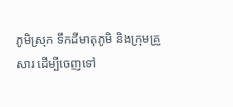ភូមិស្រុក ទឹកដីមាតុភូមិ និងក្រុមគ្រួសារ ដើម្បីចេញទៅ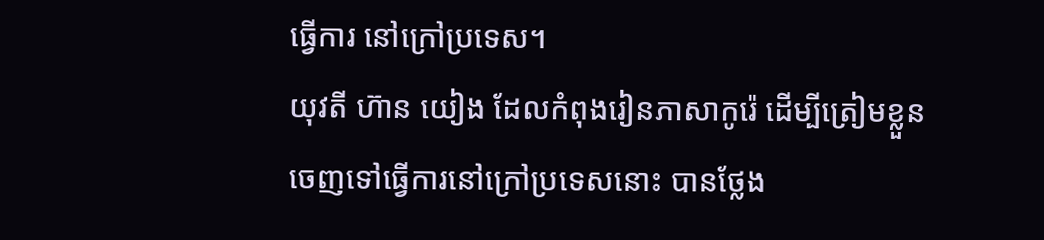ធ្វើការ នៅក្រៅប្រទេស។
យុវតី ហ៊ាន យៀង ដែលកំពុងរៀនភាសាកូរ៉េ ដើម្បីត្រៀមខ្លួន ចេញទៅធ្វើការនៅក្រៅប្រទេសនោះ បានថ្លែង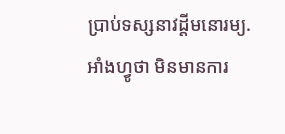ប្រាប់ទស្សនាវដ្ដីមនោរម្យ.អាំងហ្វូថា មិនមានការ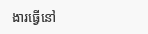ងារធ្វើនៅ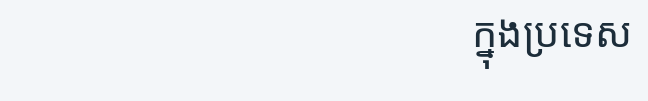ក្នុងប្រទេស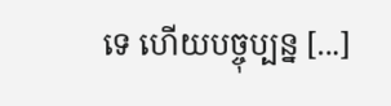ទេ ហើយបច្ចុប្បន្ន [...]